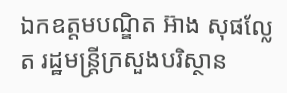ឯកឧត្តមបណ្ឌិត អ៊ាង សុផល្លែត រដ្ឋមន្ត្រីក្រសួងបរិស្ថាន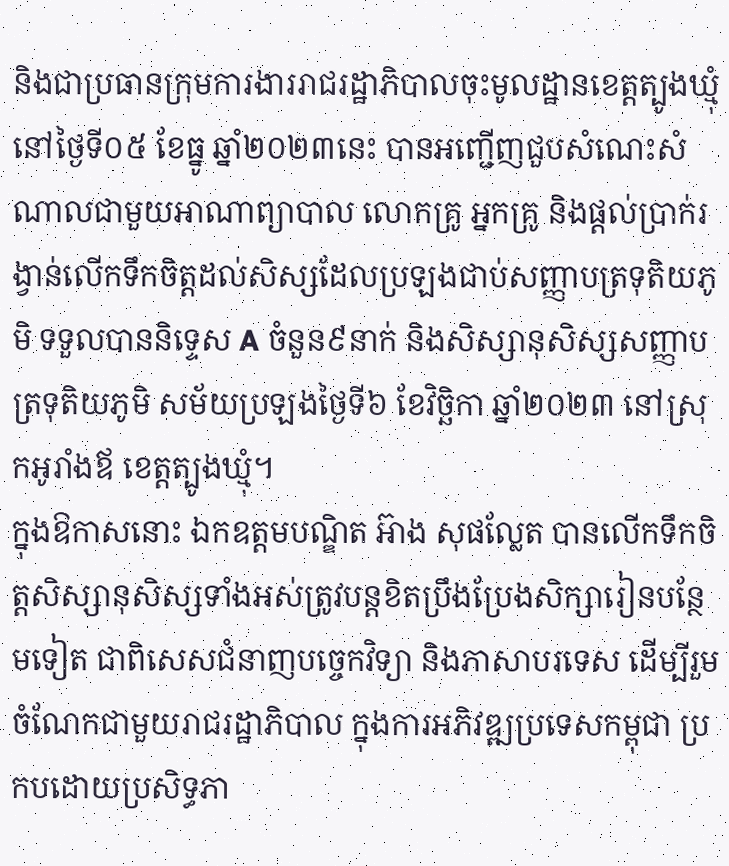និងជាប្រធានក្រុមការងាររាជរដ្ឋាភិបាលចុះមូលដ្ឋានខេត្តត្បូងឃ្មុំ នៅថ្ងៃទី០៥ ខែធ្នូ ឆ្នាំ២០២៣នេះ បានអញ្ជើញជួបសំណេះសំណាលជាមួយអាណាព្យាបាល លោកគ្រូ អ្នកគ្រូ និងផ្តល់ប្រាក់រង្វាន់លើកទឹកចិត្តដល់សិស្សដែលប្រឡងជាប់សញ្ញាបត្រទុតិយភូមិ ទទួលបាននិទ្ទេស A ចំនួន៩នាក់ និងសិស្សានុសិស្សសញ្ញាបត្រទុតិយភូមិ សម័យប្រឡងថ្ងៃទី៦ ខែវិច្ឆិកា ឆ្នាំ២០២៣ នៅស្រុកអូរាំងឪ ខេត្តត្បូងឃ្មុំ។
ក្នុងឱកាសនោះ ឯកឧត្តមបណ្ឌិត អ៊ាង សុផល្លែត បានលើកទឹកចិត្តសិស្សានុសិស្សទាំងអស់ត្រូវបន្តខិតប្រឹងប្រែងសិក្សារៀនបន្ថែមទៀត ជាពិសេសជំនាញបច្ចេកវិទ្យា និងភាសាបរទេស ដើម្បីរួមចំណែកជាមួយរាជរដ្ឋាភិបាល ក្នុងការអភិវឌ្ឍប្រទេសកម្ពុជា ប្រកបដោយប្រសិទ្ធភា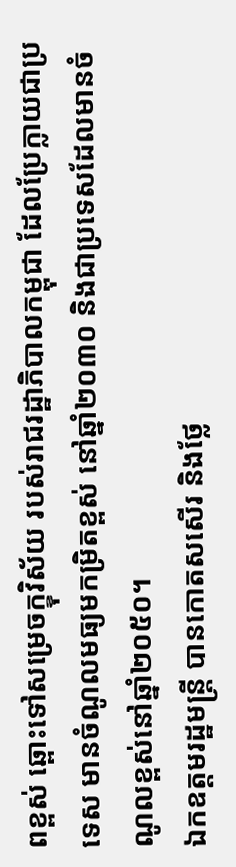ពខ្ពស់ ឆ្ពោះទៅសម្រេចក្ខុវិស័យ របស់រាជរដ្ឋាភិបាលកម្ពុជា ដែលប្រែក្លាយជាប្រទេស មានចំណូលមធ្យមកម្រិតខ្ពស់ នៅឆ្នាំ២០៣០ និងជាប្រទេសដែលមានចំណូលខ្ពស់នៅឆ្នាំ២០៥០។
ឯកឧត្តមរដ្ឋមន្ត្រី បានកោតសសើរ និងថ្លែ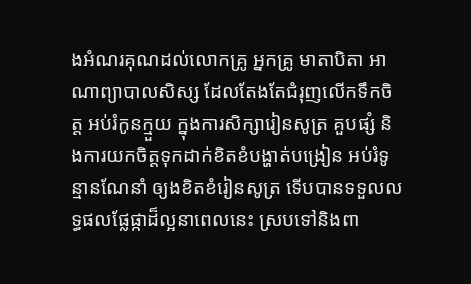ងអំណរគុណដល់លោកគ្រូ អ្នកគ្រូ មាតាបិតា អាណាព្យាបាលសិស្ស ដែលតែងតែជំរុញលើកទឹកចិត្ត អប់រំកូនក្មួយ ក្នុងការសិក្សារៀនសូត្រ គួបផ្សំ និងការយកចិត្តទុកដាក់ខិតខំបង្ហាត់បង្រៀន អប់រំទូន្មានណែនាំ ឲ្យងខិតខំរៀនសូត្រ ទើបបានទទួលលទ្ធផលផ្លែផ្កាដ៏ល្អនាពេលនេះ ស្របទៅនិងពា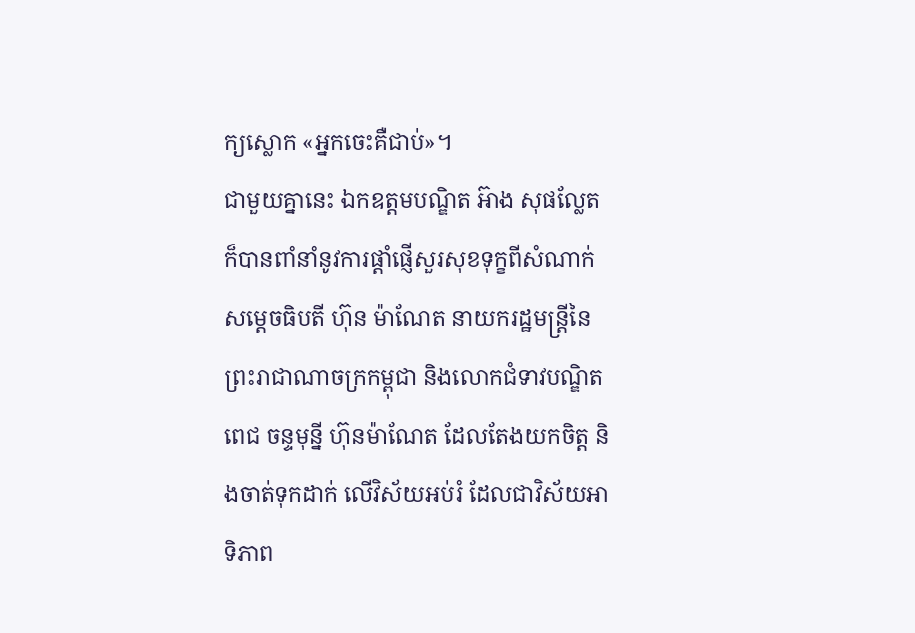ក្យស្លោក «អ្នកចេះគឺជាប់»។
ជាមួយគ្នានេះ ឯកឧត្តមបណ្ឌិត អ៊ាង សុផល្លែត ក៏បានពាំនាំនូវការផ្តាំផ្ញើសួរសុខទុក្ខពីសំណាក់ សម្តេចធិបតី ហ៊ុន ម៉ាណែត នាយករដ្ឋមន្ត្រីនៃព្រះរាជាណាចក្រកម្ពុជា និងលោកជំទាវបណ្ឌិត ពេជ ចន្ទមុន្នី ហ៊ុនម៉ាណែត ដែលតែងយកចិត្ត និងចាត់ទុកដាក់ លើវិស័យអប់រំ ដែលជាវិស័យអាទិភាព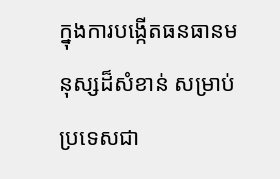ក្នុងការបង្កើតធនធានមនុស្សដ៏សំខាន់ សម្រាប់ប្រទេសជា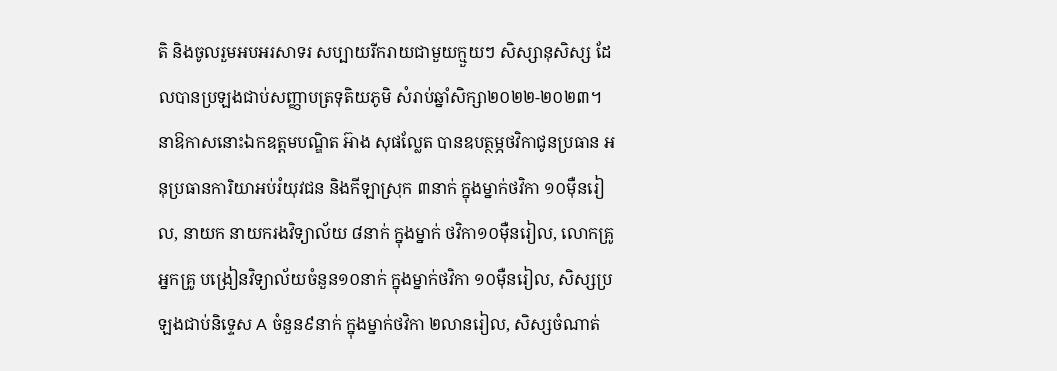តិ និងចូលរួមអបអរសាទរ សប្បាយរីករាយជាមួយក្មួយៗ សិស្សានុសិស្ស ដែលបានប្រឡងជាប់សញ្ញាបត្រទុតិយភូមិ សំរាប់ឆ្នាំសិក្សា២០២២-២០២៣។
នាឱកាសនោះឯកឧត្តមបណ្ឌិត អ៊ាង សុផល្លែត បានឧបត្ថម្ភថវិកាជូនប្រធាន អនុប្រធានការិយាអប់រំយុវជន និងកីឡាស្រុក ៣នាក់ ក្នុងម្នាក់ថវិកា ១០ម៉ឺនរៀល, នាយក នាយករងវិទ្យាល័យ ៨នាក់ ក្នុងម្នាក់ ថវិកា១០ម៉ឺនរៀល, លោកគ្រូ អ្នកគ្រូ បង្រៀនវិទ្យាល័យចំនួន១០នាក់ ក្នុងម្នាក់ថវិកា ១០ម៉ឺនរៀល, សិស្សប្រឡងជាប់និទ្ទេស A ចំនួន៩នាក់ ក្នុងម្នាក់ថវិកា ២លានរៀល, សិស្សចំណាត់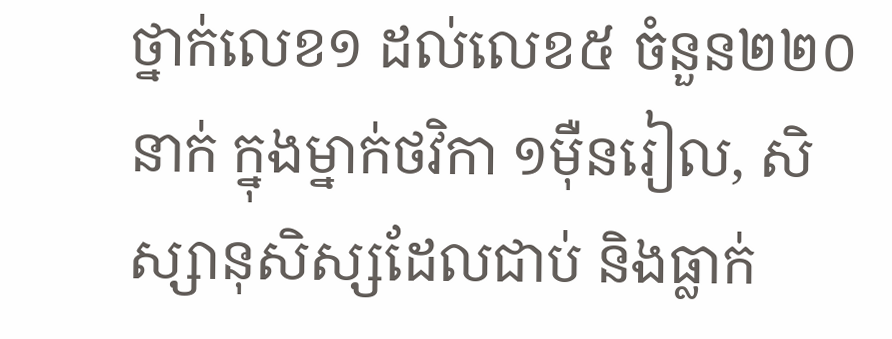ថ្នាក់លេខ១ ដល់លេខ៥ ចំនួន២២០នាក់ ក្នុងម្នាក់ថវិកា ១ម៉ឺនរៀល, សិស្សានុសិស្សដែលជាប់ និងធ្លាក់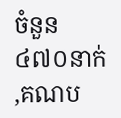ចំនួន ៤៧០នាក់ ,គណប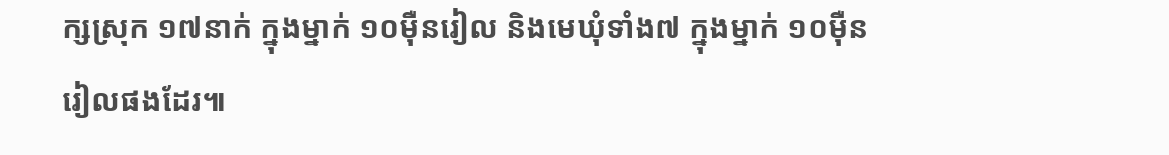ក្សស្រុក ១៧នាក់ ក្នុងម្នាក់ ១០ម៉ឺនរៀល និងមេឃុំទាំង៧ ក្នុងម្នាក់ ១០ម៉ឺនរៀលផងដែរ៕